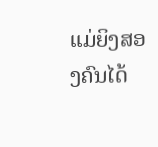ແມ່ຍິງສອງຄົນໄດ້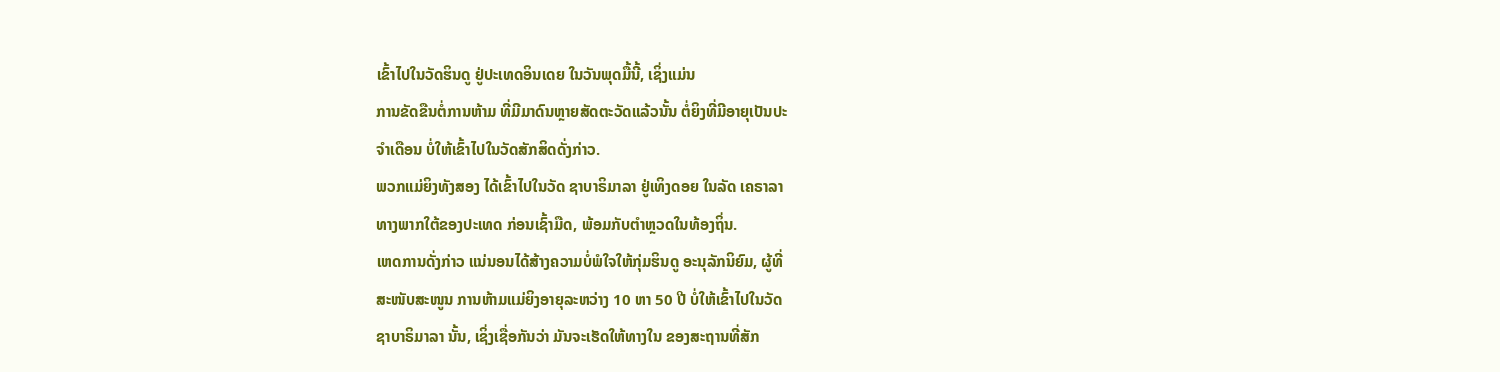ເຂົ້າໄປໃນວັດຮິນດູ ຢູ່ປະເທດອິນເດຍ ໃນວັນພຸດມື້ນີ້, ເຊິ່ງແມ່ນ
ການຂັດຂືນຕໍ່ການຫ້າມ ທີ່ມີມາດົນຫຼາຍສັດຕະວັດແລ້ວນັ້ນ ຕໍ່ຍິງທີ່ມີອາຍຸເປັນປະ
ຈຳເດືອນ ບໍ່ໃຫ້ເຂົ້າໄປໃນວັດສັກສິດດັ່ງກ່າວ.
ພວກແມ່ຍິງທັງສອງ ໄດ້ເຂົ້າໄປໃນວັດ ຊາບາຣິມາລາ ຢູ່ເທິງດອຍ ໃນລັດ ເຄຣາລາ
ທາງພາກໃຕ້ຂອງປະເທດ ກ່ອນເຊົ້າມືດ, ພ້ອມກັບຕຳຫຼວດໃນທ້ອງຖິ່ນ.
ເຫດການດັ່ງກ່າວ ແນ່ນອນໄດ້ສ້າງຄວາມບໍ່ພໍໃຈໃຫ້ກຸ່ມຮິນດູ ອະນຸລັກນິຍົມ, ຜູ້ທີ່
ສະໜັບສະໜູນ ການຫ້າມແມ່ຍິງອາຍຸລະຫວ່າງ 10 ຫາ 50 ປີ ບໍ່ໃຫ້ເຂົ້າໄປໃນວັດ
ຊາບາຣິມາລາ ນັ້ນ, ເຊິ່ງເຊື່ອກັນວ່າ ມັນຈະເຮັດໃຫ້ທາງໃນ ຂອງສະຖານທີ່ສັກ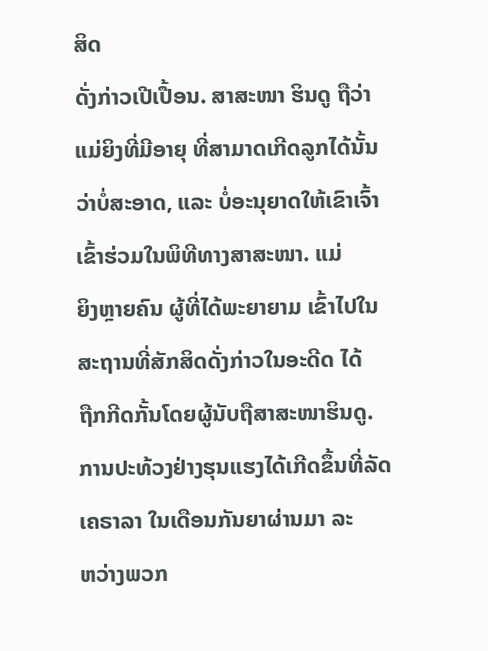ສິດ
ດັ່ງກ່າວເປີເປື້ອນ. ສາສະໜາ ຮິນດູ ຖືວ່າ ແມ່ຍິງທີ່ມີອາຍຸ ທີ່ສາມາດເກີດລູກໄດ້ນັ້ນ
ວ່າບໍ່ສະອາດ, ແລະ ບໍ່ອະນຸຍາດໃຫ້ເຂົາເຈົ້າເຂົ້າຮ່ວມໃນພິທີທາງສາສະໜາ. ແມ່
ຍິງຫຼາຍຄົນ ຜູ້ທີ່ໄດ້ພະຍາຍາມ ເຂົ້າໄປໃນສະຖານທີ່ສັກສິດດັ່ງກ່າວໃນອະດີດ ໄດ້
ຖືກກີດກັ້ນໂດຍຜູ້ນັບຖືສາສະໜາຮິນດູ.
ການປະທ້ວງຢ່າງຮຸນແຮງໄດ້ເກີດຂຶ້ນທີ່ລັດ ເຄຣາລາ ໃນເດືອນກັນຍາຜ່ານມາ ລະ
ຫວ່າງພວກ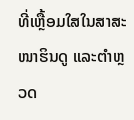ທີ່ເຫຼື້ອມໃສໃນສາສະໜາຮິນດູ ແລະຕຳຫຼວດ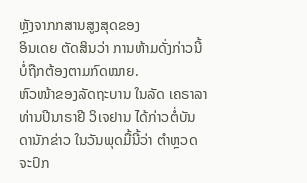ຫຼັງຈາກກສານສູງສຸດຂອງ
ອິນເດຍ ຕັດສິນວ່າ ການຫ້າມດັ່ງກ່າວນີ້ ບໍ່ຖືກຕ້ອງຕາມກົດໝາຍ.
ຫົວໜ້າຂອງລັດຖະບານ ໃນລັດ ເຄຣາລາ ທ່ານປີນາຣາຢີ ວິເຈຢານ ໄດ້ກ່າວຕໍ່ບັນ
ດານັກຂ່າວ ໃນວັນພຸດມື້ນີ້ວ່າ ຕຳຫຼວດຈະປົກ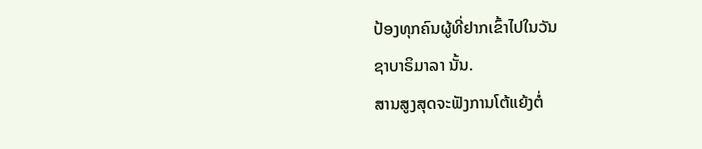ປ້ອງທຸກຄົນຜູ້ທີ່ຢາກເຂົ້າໄປໃນວັນ
ຊາບາຣິມາລາ ນັ້ນ.
ສານສູງສຸດຈະຟັງການໂຕ້ແຍ້ງຕໍ່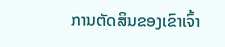ການຕັດສິນຂອງເຂົາເຈົ້າ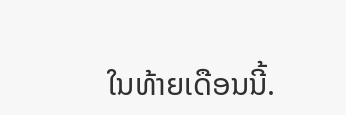ໃນທ້າຍເດືອນນີ້.